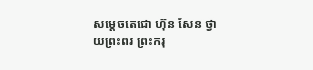សម្តេចតេជោ ហ៊ុន សែន ថ្វាយព្រះពរ ព្រះករុ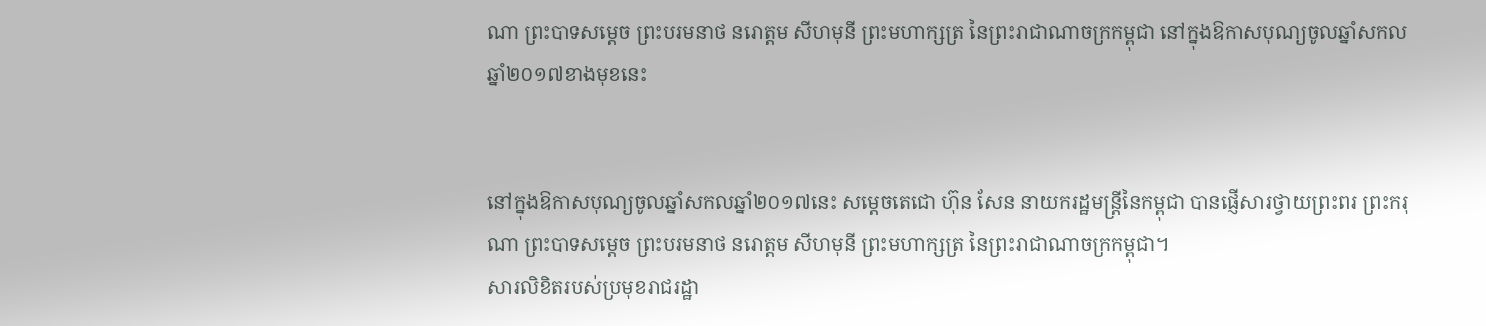ណា ព្រះបាទសម្តេច ព្រះបរមនាថ នរោត្តម សីហមុនី ព្រះមហាក្សត្រ នៃព្រះរាជាណាចក្រកម្ពុជា នៅក្នុងឱកាសបុណ្យចូលឆ្នាំសកលឆ្នាំ២០១៧ខាងមុខនេះ


នៅក្នុងឱកាសបុណ្យចូលឆ្នាំសកលឆ្នាំ២០១៧នេះ សម្តេចតេជោ ហ៊ុន សែន នាយករដ្ឋមន្រ្តីនៃកម្ពុជា បានផ្ញើសារថ្វាយព្រះពរ ព្រះករុណា ព្រះបាទសម្តេច ព្រះបរមនាថ នរោត្តម សីហមុនី ព្រះមហាក្សត្រ នៃព្រះរាជាណាចក្រកម្ពុជា។
សារលិខិតរបស់ប្រមុខរាជរដ្ឋា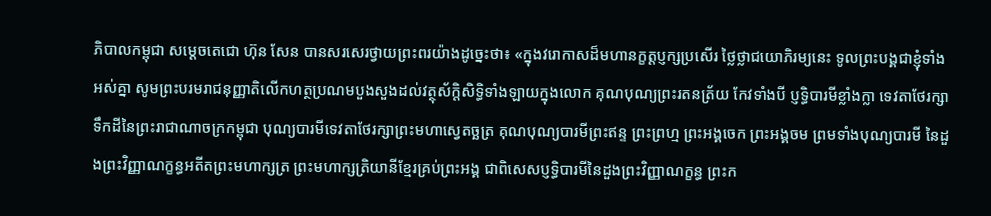ភិបាលកម្ពុជា សម្តេចតេជោ ហ៊ុន សែន បានសរសេរថ្វាយព្រះពរយ៉ាងដូច្នេះថា៖ «ក្នុងវរោកាសដ៏មហានក្ខត្តប្ញក្សប្រសើរ ថ្លៃថ្លាជយោភិរម្យនេះ ទូលព្រះបង្គជាខ្ញុំទាំងអស់គ្នា សូមព្រះបរមរាជនុញ្ញាតិលើកហត្ថប្រណមបួងសួងដល់វត្ថុស័ក្តិសិទ្ធិទាំងឡាយក្នុងលោក គុណបុណ្យព្រះរតនត្រ័យ កែវទាំងបី ប្ញទ្ធិបារមីខ្លាំងក្លា ទេវតាថែរក្សាទឹកដីនៃព្រះរាជាណាចក្រកម្ពុជា បុណ្យបារមីទេវតាថែរក្សាព្រះមហាស្វេតច្ឆត្រ គុណបុណ្យបារមីព្រះឥន្ទ ព្រះព្រហ្ម ព្រះអង្គចេក ព្រះអង្គចម ព្រមទាំងបុណ្យបារមី នៃដួងព្រះវិញ្ញាណក្ខន្ធអតីតព្រះមហាក្សត្រ ព្រះមហាក្សត្រិយានីខ្មែរគ្រប់ព្រះអង្គ ជាពិសេសប្ញទ្ធិបារមីនៃដួងព្រះវិញ្ញាណក្ខន្ធ ព្រះក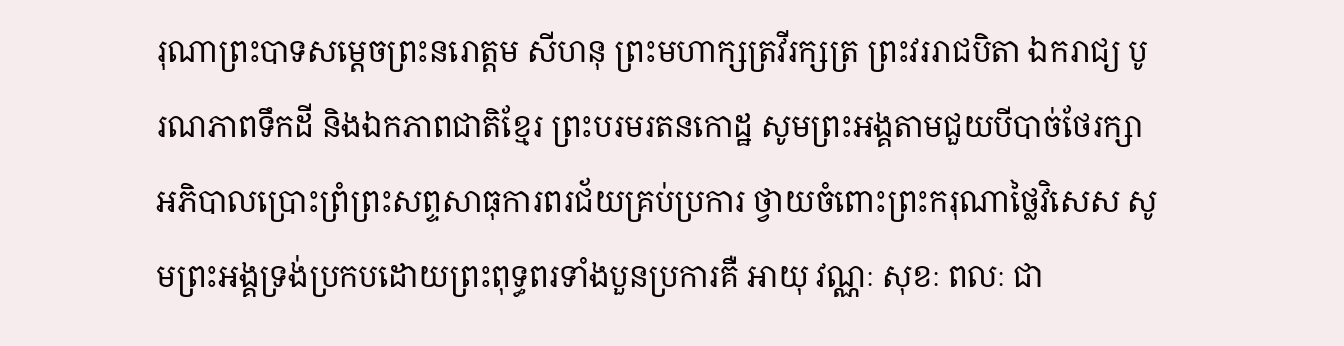រុណាព្រះបាទសម្តេចព្រះនរោត្តម សីហនុ ព្រះមហាក្សត្រវីរក្សត្រ ព្រះវររាជបិតា ឯករាជ្យ បូរណភាពទឹកដី និងឯកភាពជាតិខ្មែរ ព្រះបរមរតនកោដ្ឋ សូមព្រះអង្គតាមជួយបីបាច់ថែរក្សាអភិបាលប្រោះព្រំព្រះសព្ទសាធុការពរជ័យគ្រប់ប្រការ ថ្វាយចំពោះព្រះករុណាថ្លៃវិសេស សូមព្រះអង្គទ្រង់ប្រកបដោយព្រះពុទ្ធពរទាំងបួនប្រការគឺ អាយុ វណ្ណៈ សុខៈ ពលៈ ជា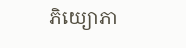ភិយ្យោភា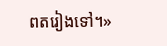ពតរៀងទៅ។»